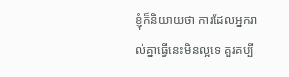ខ្ញុំក៏និយាយថា ការដែលអ្នករាល់គ្នាធ្វើនេះមិនល្អទេ គួរគប្បី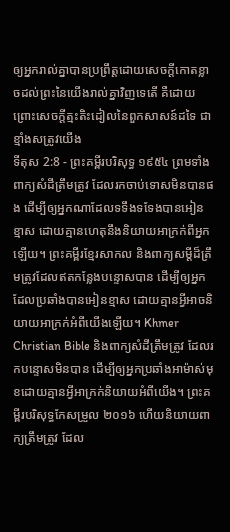ឲ្យអ្នករាល់គ្នាបានប្រព្រឹត្តដោយសេចក្ដីកោតខ្លាចដល់ព្រះនៃយើងរាល់គ្នាវិញទេតើ គឺដោយព្រោះសេចក្ដីត្មះតិះដៀលនៃពួកសាសន៍ដទៃ ជាខ្មាំងសត្រូវយើង
ទីតុស 2:8 - ព្រះគម្ពីរបរិសុទ្ធ ១៩៥៤ ព្រមទាំងពាក្យសំដីត្រឹមត្រូវ ដែលរកចាប់ទោសមិនបានផង ដើម្បីឲ្យអ្នកណាដែលទទឹងទទែងបានអៀនខ្មាស ដោយគ្មានហេតុនឹងនិយាយអាក្រក់ពីអ្នកឡើយ។ ព្រះគម្ពីរខ្មែរសាកល និងពាក្យសម្ដីដ៏ត្រឹមត្រូវដែលឥតកន្លែងបន្ទោសបាន ដើម្បីឲ្យអ្នកដែលប្រឆាំងបានអៀនខ្មាស ដោយគ្មានអ្វីអាចនិយាយអាក្រក់អំពីយើងឡើយ។ Khmer Christian Bible និងពាក្យសំដីត្រឹមត្រូវ ដែលរកបន្ទោសមិនបាន ដើម្បីឲ្យអ្នកប្រឆាំងអាម៉ាស់មុខដោយគ្មានអ្វីអាក្រក់និយាយអំពីយើង។ ព្រះគម្ពីរបរិសុទ្ធកែសម្រួល ២០១៦ ហើយនិយាយពាក្យត្រឹមត្រូវ ដែល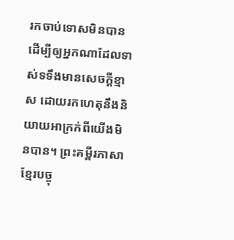រកចាប់ទោសមិនបាន ដើម្បីឲ្យអ្នកណាដែលទាស់ទទឹងមានសេចក្ដីខ្មាស ដោយរកហេតុនឹងនិយាយអាក្រក់ពីយើងមិនបាន។ ព្រះគម្ពីរភាសាខ្មែរបច្ចុ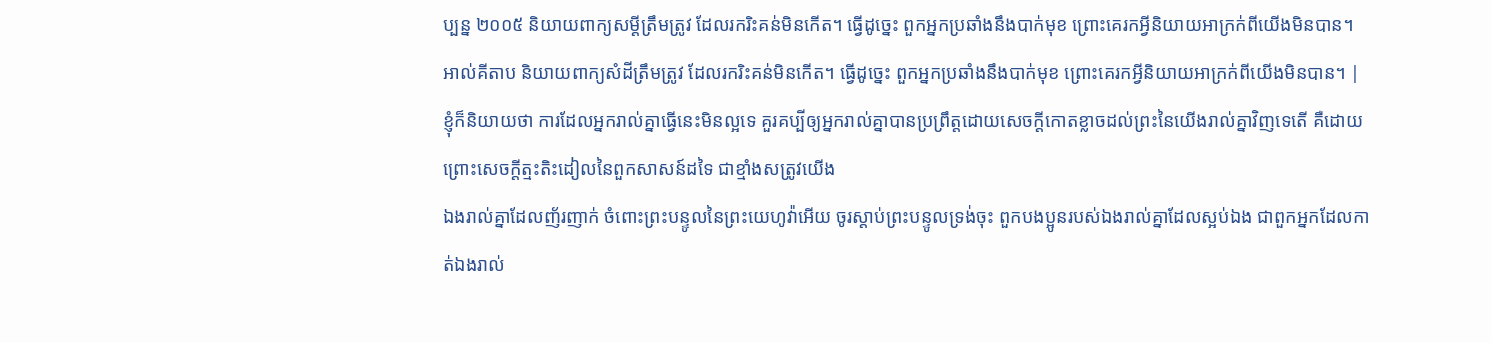ប្បន្ន ២០០៥ និយាយពាក្យសម្ដីត្រឹមត្រូវ ដែលរករិះគន់មិនកើត។ ធ្វើដូច្នេះ ពួកអ្នកប្រឆាំងនឹងបាក់មុខ ព្រោះគេរកអ្វីនិយាយអាក្រក់ពីយើងមិនបាន។ អាល់គីតាប និយាយពាក្យសំដីត្រឹមត្រូវ ដែលរករិះគន់មិនកើត។ ធ្វើដូច្នេះ ពួកអ្នកប្រឆាំងនឹងបាក់មុខ ព្រោះគេរកអ្វីនិយាយអាក្រក់ពីយើងមិនបាន។ |
ខ្ញុំក៏និយាយថា ការដែលអ្នករាល់គ្នាធ្វើនេះមិនល្អទេ គួរគប្បីឲ្យអ្នករាល់គ្នាបានប្រព្រឹត្តដោយសេចក្ដីកោតខ្លាចដល់ព្រះនៃយើងរាល់គ្នាវិញទេតើ គឺដោយព្រោះសេចក្ដីត្មះតិះដៀលនៃពួកសាសន៍ដទៃ ជាខ្មាំងសត្រូវយើង
ឯងរាល់គ្នាដែលញ័រញាក់ ចំពោះព្រះបន្ទូលនៃព្រះយេហូវ៉ាអើយ ចូរស្តាប់ព្រះបន្ទូលទ្រង់ចុះ ពួកបងប្អូនរបស់ឯងរាល់គ្នាដែលស្អប់ឯង ជាពួកអ្នកដែលកាត់ឯងរាល់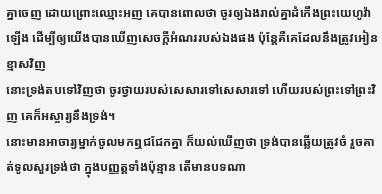គ្នាចេញ ដោយព្រោះឈ្មោះអញ គេបានពោលថា ចូរឲ្យឯងរាល់គ្នាដំកើងព្រះយេហូវ៉ាឡើង ដើម្បីឲ្យយើងបានឃើញសេចក្ដីអំណររបស់ឯងផង ប៉ុន្តែគឺគេដែលនឹងត្រូវអៀនខ្មាសវិញ
នោះទ្រង់តបទៅវិញថា ចូរថ្វាយរបស់សេសារទៅសេសារទៅ ហើយរបស់ព្រះទៅព្រះវិញ គេក៏អស្ចារ្យនឹងទ្រង់។
នោះមានអាចារ្យម្នាក់ចូលមកឮជជែកគ្នា ក៏យល់ឃើញថា ទ្រង់បានឆ្លើយត្រូវចំ រួចគាត់ទូលសួរទ្រង់ថា ក្នុងបញ្ញត្តទាំងប៉ុន្មាន តើមានបទណា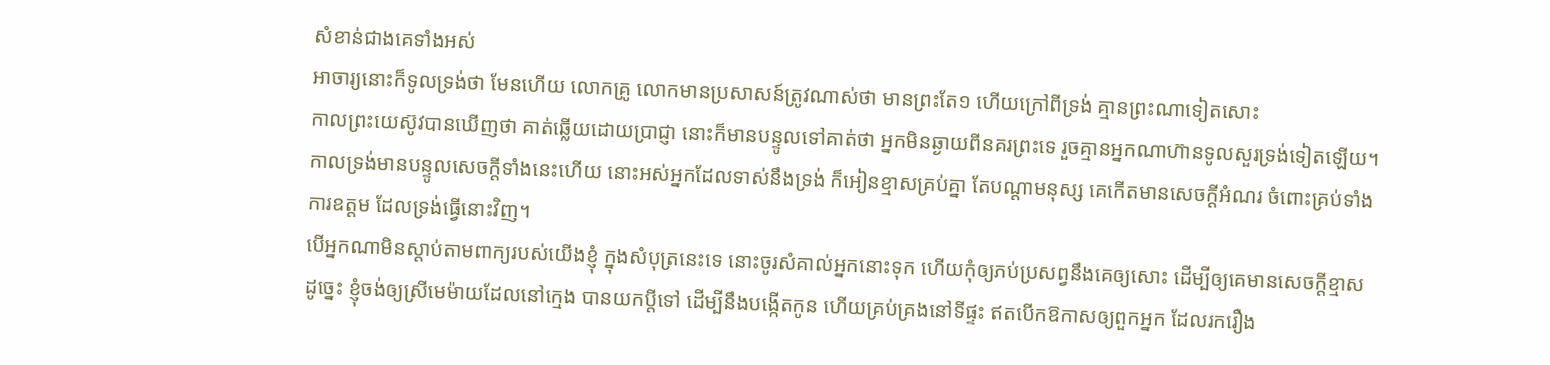សំខាន់ជាងគេទាំងអស់
អាចារ្យនោះក៏ទូលទ្រង់ថា មែនហើយ លោកគ្រូ លោកមានប្រសាសន៍ត្រូវណាស់ថា មានព្រះតែ១ ហើយក្រៅពីទ្រង់ គ្មានព្រះណាទៀតសោះ
កាលព្រះយេស៊ូវបានឃើញថា គាត់ឆ្លើយដោយប្រាជ្ញា នោះក៏មានបន្ទូលទៅគាត់ថា អ្នកមិនឆ្ងាយពីនគរព្រះទេ រួចគ្មានអ្នកណាហ៊ានទូលសួរទ្រង់ទៀតឡើយ។
កាលទ្រង់មានបន្ទូលសេចក្ដីទាំងនេះហើយ នោះអស់អ្នកដែលទាស់នឹងទ្រង់ ក៏អៀនខ្មាសគ្រប់គ្នា តែបណ្តាមនុស្ស គេកើតមានសេចក្ដីអំណរ ចំពោះគ្រប់ទាំងការឧត្តម ដែលទ្រង់ធ្វើនោះវិញ។
បើអ្នកណាមិនស្តាប់តាមពាក្យរបស់យើងខ្ញុំ ក្នុងសំបុត្រនេះទេ នោះចូរសំគាល់អ្នកនោះទុក ហើយកុំឲ្យភប់ប្រសព្វនឹងគេឲ្យសោះ ដើម្បីឲ្យគេមានសេចក្ដីខ្មាស
ដូច្នេះ ខ្ញុំចង់ឲ្យស្រីមេម៉ាយដែលនៅក្មេង បានយកប្ដីទៅ ដើម្បីនឹងបង្កើតកូន ហើយគ្រប់គ្រងនៅទីផ្ទះ ឥតបើកឱកាសឲ្យពួកអ្នក ដែលរករឿង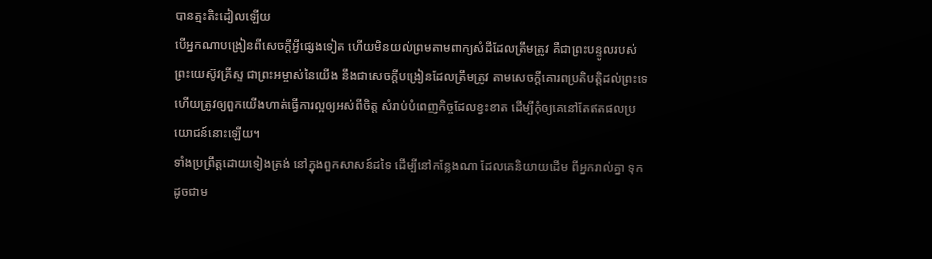បានត្មះតិះដៀលឡើយ
បើអ្នកណាបង្រៀនពីសេចក្ដីអ្វីផ្សេងទៀត ហើយមិនយល់ព្រមតាមពាក្យសំដីដែលត្រឹមត្រូវ គឺជាព្រះបន្ទូលរបស់ព្រះយេស៊ូវគ្រីស្ទ ជាព្រះអម្ចាស់នៃយើង នឹងជាសេចក្ដីបង្រៀនដែលត្រឹមត្រូវ តាមសេចក្ដីគោរពប្រតិបត្តិដល់ព្រះទេ
ហើយត្រូវឲ្យពួកយើងហាត់ធ្វើការល្អឲ្យអស់ពីចិត្ត សំរាប់បំពេញកិច្ចដែលខ្វះខាត ដើម្បីកុំឲ្យគេនៅតែឥតផលប្រយោជន៍នោះឡើយ។
ទាំងប្រព្រឹត្តដោយទៀងត្រង់ នៅក្នុងពួកសាសន៍ដទៃ ដើម្បីនៅកន្លែងណា ដែលគេនិយាយដើម ពីអ្នករាល់គ្នា ទុកដូចជាម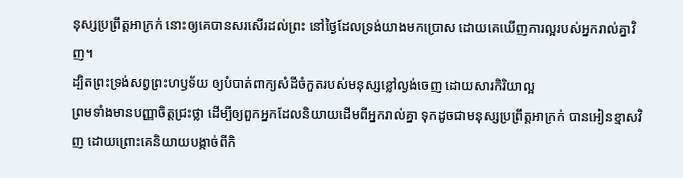នុស្សប្រព្រឹត្តអាក្រក់ នោះឲ្យគេបានសរសើរដល់ព្រះ នៅថ្ងៃដែលទ្រង់យាងមកប្រោស ដោយគេឃើញការល្អរបស់អ្នករាល់គ្នាវិញ។
ដ្បិតព្រះទ្រង់សព្វព្រះហឫទ័យ ឲ្យបំបាត់ពាក្យសំដីចំកួតរបស់មនុស្សខ្លៅល្ងង់ចេញ ដោយសារកិរិយាល្អ
ព្រមទាំងមានបញ្ញាចិត្តជ្រះថ្លា ដើម្បីឲ្យពួកអ្នកដែលនិយាយដើមពីអ្នករាល់គ្នា ទុកដូចជាមនុស្សប្រព្រឹត្តអាក្រក់ បានអៀនខ្មាសវិញ ដោយព្រោះគេនិយាយបង្កាច់ពីកិ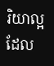រិយាល្អដែល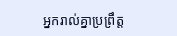អ្នករាល់គ្នាប្រព្រឹត្ត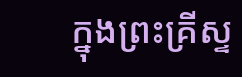ក្នុងព្រះគ្រីស្ទ